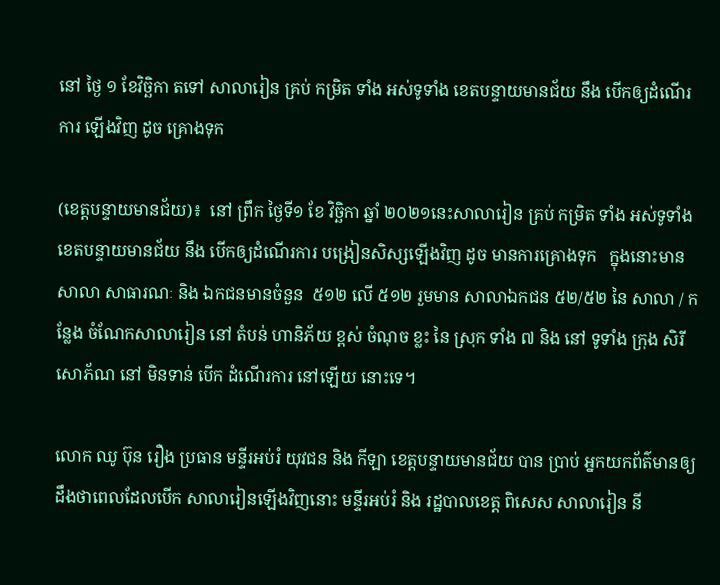នៅ ថ្ងៃ ១ ខែវិច្ឆិកា តទៅ សាលារៀន គ្រប់ កម្រិត ទាំង អស់ទូទាំង ខេតបន្ទាយមានជ័យ នឹង បើកឲ្យដំណើរការ ឡើងវិញ ដូច គ្រោងទុក

(ខេត្តបន្ទាយមានជ័យ)៖  នៅ ព្រឹក ថ្ងៃទី១ ខែ វិច្ឆិកា ឆ្នាំ ២០២១នេះសាលារៀន គ្រប់ កម្រិត ទាំង អស់ទូទាំង ខេតបន្ទាយមានជ័យ នឹង បើកឲ្យដំណើរការ បង្រៀនសិស្សឡើងវិញ ដូច មានការគ្រោងទុក   ក្នុងនោះមានសាលា សាធារណៈ និង ឯកជនមានចំនួន  ៥១២ លើ ៥១២ រួមមាន សាលាឯកជន ៥២/៥២ នៃ សាលា / កន្លែង ចំណែកសាលារៀន នៅ តំបន់ ហានិភ័យ ខ្ពស់ ចំណុច ខ្លះ នៃ ស្រុក ទាំង ៧ និង នៅ ទូទាំង ក្រុង សិរីសោភ័ណ នៅ មិនទាន់ បើក ដំណើរការ នៅឡើយ នោះទេ។

លោក ឈូ ប៊ុន រឿង ប្រធាន មន្ទីរអប់រំ យុវជន និង កីឡា ខេត្តបន្ទាយមានជ័យ បាន ប្រាប់ អ្នកយកព័ត៌មានឲ្យ ដឹងថាពេលដែលបើក សាលារៀនឡើងវិញនោះ មន្ទីរអប់រំ និង រដ្ឋបាលខេត្ត ពិសេស សាលារៀន នី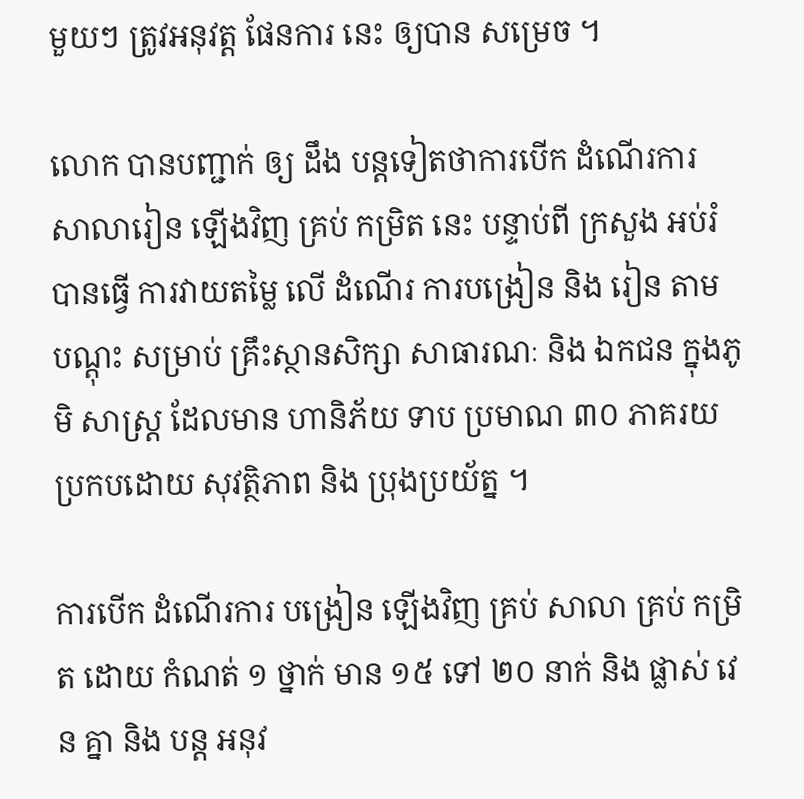មួយៗ ត្រូវអនុវត្ត ផែនការ នេះ ឲ្យបាន សម្រេច ។

លោក បានបញ្ជាក់ ឲ្យ ដឹង បន្តទៀតថាការបើក ដំណើរការ សាលារៀន ឡើងវិញ គ្រប់ កម្រិត នេះ បន្ទាប់ពី ក្រសួង អប់រំ បានធ្វើ ការវាយតម្លៃ លើ ដំណើរ ការបង្រៀន និង រៀន តាម បណ្តុះ សម្រាប់ គ្រឹះស្ថានសិក្សា សាធារណៈ និង ឯកជន ក្នុងភូមិ សាស្ត្រ ដែលមាន ហានិភ័យ ទាប ប្រមាណ ៣០ ភាគរយ ប្រកបដោយ សុវត្ថិភាព និង ប្រុងប្រយ័ត្ន ។

ការបើក ដំណើរការ បង្រៀន ឡើងវិញ គ្រប់ សាលា គ្រប់ កម្រិត ដោយ កំណត់ ១ ថ្នាក់ មាន ១៥ ទៅ ២០ នាក់ និង ផ្លាស់ វេន គ្នា និង បន្ត អនុវ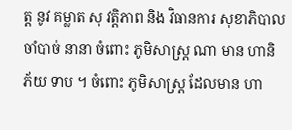ត្ត នូវ គម្លាត សុ វត្តិភាព និង វិធានការ សុខាភិបាល ចាំបាច់ នានា ចំពោះ ភូមិសាស្ត្រ ណា មាន ហានិភ័យ ទាប ។ ចំពោះ ភូមិសាស្ត្រ ដែលមាន ហា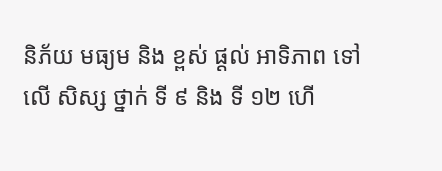និភ័យ មធ្យម និង ខ្ពស់ ផ្តល់ អាទិភាព ទៅលើ សិស្ស ថ្នាក់ ទី ៩ និង ទី ១២ ហើ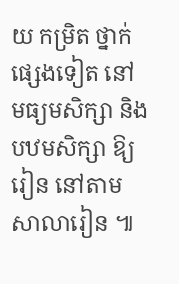យ កម្រិត ថ្នាក់ ផ្សេងទៀត នៅ មធ្យមសិក្សា និង បឋមសិក្សា ឱ្យ រៀន នៅតាម សាលារៀន ៕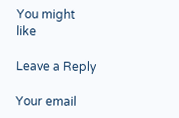You might like

Leave a Reply

Your email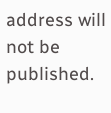address will not be published.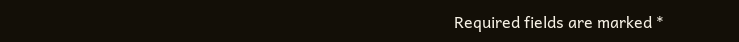Required fields are marked *